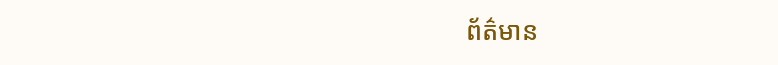ព័ត៌មាន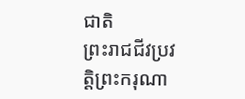ជាតិ
ព្រះរាជជីវប្រវត្តិព្រះករុណា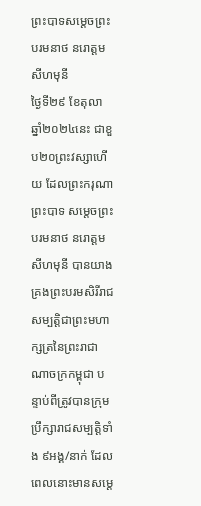ព្រះបាទសម្ដេចព្រះបរមនាថ នរោត្តម សីហមុនី
ថ្ងៃទី២៩ ខែតុលា ឆ្នាំ២០២៤នេះ ជាខួប២០ព្រះវស្សាហើយ ដែលព្រះករុណា ព្រះបាទ សម្តេចព្រះបរមនាថ នរោត្តម សីហមុនី បានយាងគ្រងព្រះបរមសិរីរាជសម្បត្តិជាព្រះមហាក្សត្រនៃព្រះរាជាណាចក្រកម្ពុជា បន្ទាប់ពីត្រូវបានក្រុមប្រឹក្សារាជសម្បត្តិទាំង ៩អង្គ/នាក់ ដែលពេលនោះមានសម្ដេ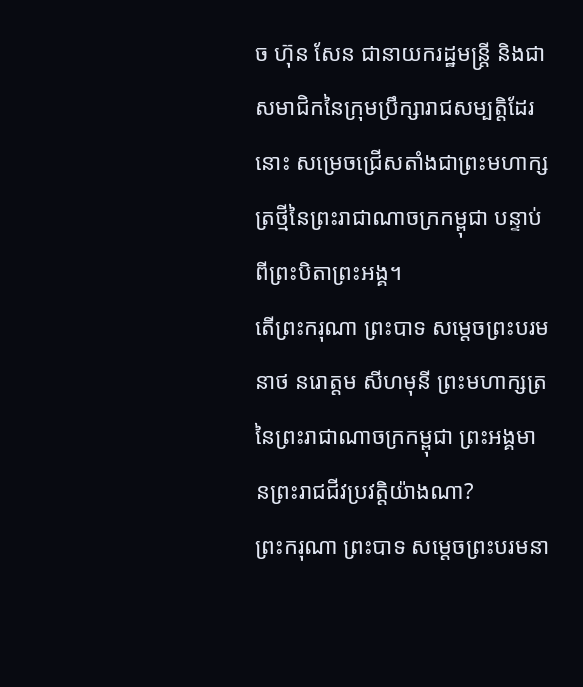ច ហ៊ុន សែន ជានាយករដ្ឋមន្ត្រី និងជាសមាជិកនៃក្រុមប្រឹក្សារាជសម្បត្តិដែរនោះ សម្រេចជ្រើសតាំងជាព្រះមហាក្សត្រថ្មីនៃព្រះរាជាណាចក្រកម្ពុជា បន្ទាប់ពីព្រះបិតាព្រះអង្គ។
តើព្រះករុណា ព្រះបាទ សម្ដេចព្រះបរមនាថ នរោត្តម សីហមុនី ព្រះមហាក្សត្រនៃព្រះរាជាណាចក្រកម្ពុជា ព្រះអង្គមានព្រះរាជជីវប្រវត្តិយ៉ាងណា?
ព្រះករុណា ព្រះបាទ សម្ដេចព្រះបរមនា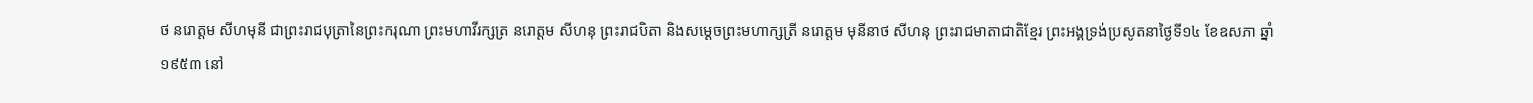ថ នរោត្តម សីហមុនី ជាព្រះរាជបុត្រានៃព្រះករុណា ព្រះមហាវីរក្សត្រ នរោត្តម សីហនុ ព្រះរាជបិតា និងសម្ដេចព្រះមហាក្សត្រី នរោត្តម មុនីនាថ សីហនុ ព្រះរាជមាតាជាតិខ្មែរ ព្រះអង្គទ្រង់ប្រសូតនាថ្ងៃទី១៤ ខែឧសភា ឆ្នាំ១៩៥៣ នៅ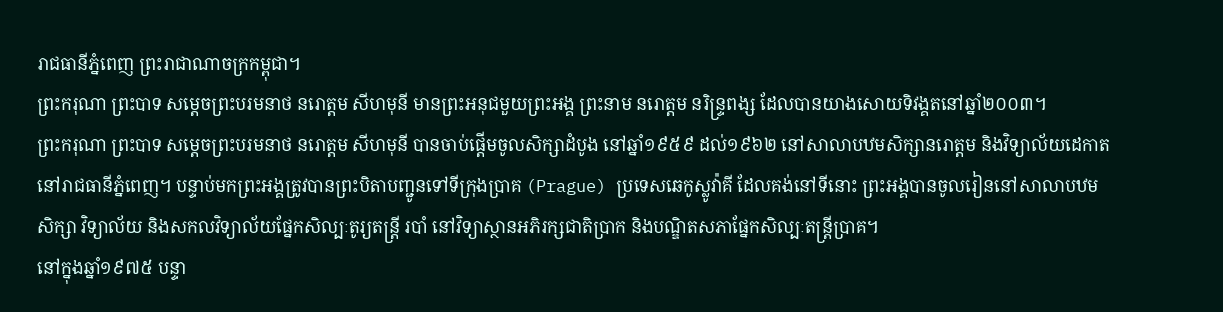រាជធានីភ្នំពេញ ព្រះរាជាណាចក្រកម្ពុជា។
ព្រះករុណា ព្រះបាទ សម្តេចព្រះបរមនាថ នរោត្តម សីហមុនី មានព្រះអនុជមួយព្រះអង្គ ព្រះនាម នរោត្ដម នរិន្ទ្រពង្ស ដែលបានយាងសោយទិវង្គតនៅឆ្នាំ២០០៣។
ព្រះករុណា ព្រះបាទ សម្តេចព្រះបរមនាថ នរោត្តម សីហមុនី បានចាប់ផ្ដើមចូលសិក្សាដំបូង នៅឆ្នាំ១៩៥៩ ដល់១៩៦២ នៅសាលាបឋមសិក្សានរោត្ដម និងវិទ្យាល័យដេកាត នៅរាជធានីភ្នំពេញ។ បន្ទាប់មកព្រះអង្គត្រូវបានព្រះបិតាបញ្ជូនទៅទីក្រុងប្រាគ (Prague) ប្រទេសឆេកូស្លូវ៉ាគី ដែលគង់នៅទីនោះ ព្រះអង្គបានចូលរៀននៅសាលាបឋមសិក្សា វិទ្យាល័យ និងសកលវិទ្យាល័យផ្នែកសិល្បៈតូរ្យតន្ត្រី របាំ នៅវិទ្យាស្ថានអភិរក្សជាតិប្រាក និងបណ្ឌិតសភាផ្នែកសិល្បៈតន្ត្រីប្រាគ។
នៅក្នុងឆ្នាំ១៩៧៥ បន្ទា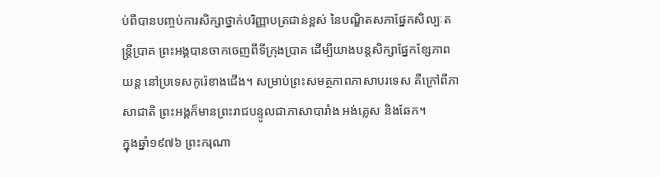ប់ពីបានបញ្ចប់ការសិក្សាថ្នាក់បរិញ្ញាបត្រជាន់ខ្ពស់ នៃបណ្ឌិតសភាផ្នែកសិល្បៈតន្ត្រីប្រាគ ព្រះអង្គបានចាកចេញពីទីក្រុងប្រាគ ដើម្បីយាងបន្តសិក្សាផ្នែកខ្សែភាពយន្ត នៅប្រទេសកូរ៉េខាងជើង។ សម្រាប់ព្រះសមត្ថភាពភាសាបរទេស គឺក្រៅពីភាសាជាតិ ព្រះអង្គក៏មានព្រះរាជបន្ទូលជាភាសាបារាំង អង់គ្លេស និងឆែក។
ក្នុងឆ្នាំ១៩៧៦ ព្រះករុណា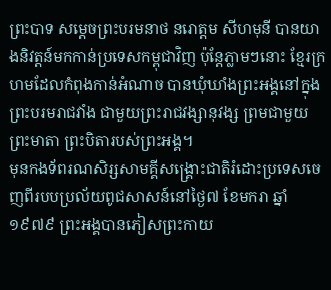ព្រះបាទ សម្តេចព្រះបរមនាថ នរោត្តម សីហមុនី បានយាងនិវត្តន៍មកកាន់ប្រទេសកម្ពុជាវិញ ប៉ុន្តែភ្លាមៗនោះ ខ្មែរក្រហមដែលកំពុងកាន់អំណាច បានឃុំឃាំងព្រះអង្គនៅក្នុងព្រះបរមរាជវាំង ជាមួយព្រះរាជវង្សានុវង្ស ព្រមជាមួយព្រះមាតា ព្រះបិតារបស់ព្រះអង្គ។
មុនកងទ័ពរណសិរ្សសាមគ្គីសង្គ្រោះជាតិរំដោះប្រទេសចេញពីរបបប្រល័យពូជសាសន៍នៅថ្ងៃ៧ ខែមករា ឆ្នាំ១៩៧៩ ព្រះអង្គបានភៀសព្រះកាយ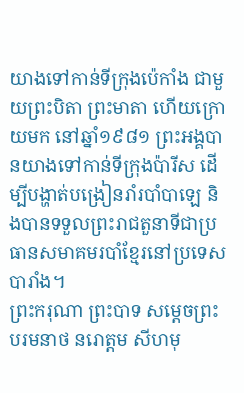យាងទៅកាន់ទីក្រុងប៉េកាំង ជាមួយព្រះបិតា ព្រះមាតា ហើយក្រោយមក នៅឆ្នាំ១៩៨១ ព្រះអង្គបានយាងទៅកាន់ទីក្រុងប៉ារីស ដើម្បីបង្ហាត់បង្រៀនរាំរបាំបាឡេ និងបានទទួលព្រះរាជតួនាទីជាប្រធានសមាគមរបាំខ្មែរនៅប្រទេសបារាំង។
ព្រះករុណា ព្រះបាទ សម្តេចព្រះបរមនាថ នរោត្តម សីហមុ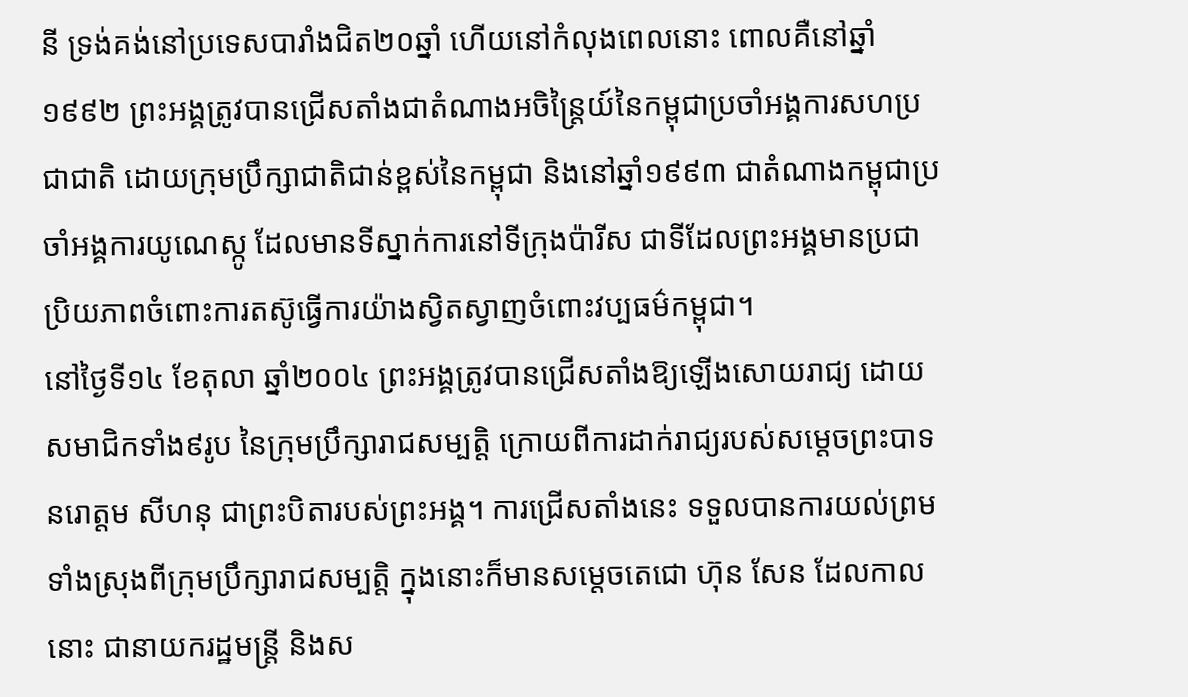នី ទ្រង់គង់នៅប្រទេសបារាំងជិត២០ឆ្នាំ ហើយនៅកំលុងពេលនោះ ពោលគឺនៅឆ្នាំ១៩៩២ ព្រះអង្គត្រូវបានជ្រើសតាំងជាតំណាងអចិន្ត្រៃយ៍នៃកម្ពុជាប្រចាំអង្គការសហប្រជាជាតិ ដោយក្រុមប្រឹក្សាជាតិជាន់ខ្ពស់នៃកម្ពុជា និងនៅឆ្នាំ១៩៩៣ ជាតំណាងកម្ពុជាប្រចាំអង្គការយូណេស្កូ ដែលមានទីស្នាក់ការនៅទីក្រុងប៉ារីស ជាទីដែលព្រះអង្គមានប្រជាប្រិយភាពចំពោះការតស៊ូធ្វើការយ៉ាងស្វិតស្វាញចំពោះវប្បធម៌កម្ពុជា។
នៅថ្ងៃទី១៤ ខែតុលា ឆ្នាំ២០០៤ ព្រះអង្គត្រូវបានជ្រើសតាំងឱ្យឡើងសោយរាជ្យ ដោយសមាជិកទាំង៩រូប នៃក្រុមប្រឹក្សារាជសម្បតិ្ត ក្រោយពីការដាក់រាជ្យរបស់សម្តេចព្រះបាទ នរោត្តម សីហនុ ជាព្រះបិតារបស់ព្រះអង្គ។ ការជ្រើសតាំងនេះ ទទួលបានការយល់ព្រមទាំងស្រុងពីក្រុមប្រឹក្សារាជសម្បតិ្ត ក្នុងនោះក៏មានសម្តេចតេជោ ហ៊ុន សែន ដែលកាលនោះ ជានាយករដ្ឋមន្ត្រី និងស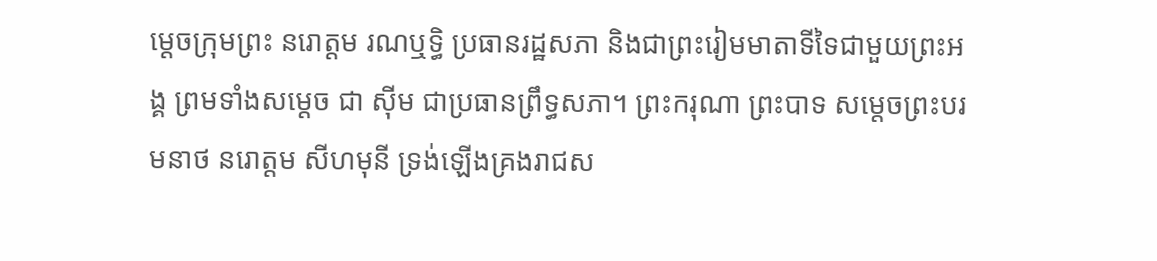ម្តេចក្រុមព្រះ នរោត្តម រណឬទ្ធិ ប្រធានរដ្ឋសភា និងជាព្រះរៀមមាតាទីទៃជាមួយព្រះអង្គ ព្រមទាំងសម្ដេច ជា ស៊ីម ជាប្រធានព្រឹទ្ធសភា។ ព្រះករុណា ព្រះបាទ សម្តេចព្រះបរមនាថ នរោត្តម សីហមុនី ទ្រង់ឡើងគ្រងរាជស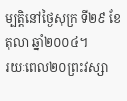ម្បត្តិនៅថ្ងៃសុក្រ ទី២៩ ខែតុលា ឆ្នាំ២០០៤។
រយៈពេល២០ព្រះវស្សា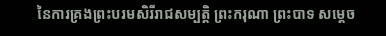នៃការគ្រងព្រះបរមសិរីរាជសម្បត្តិ ព្រះករុណា ព្រះបាទ សម្តេច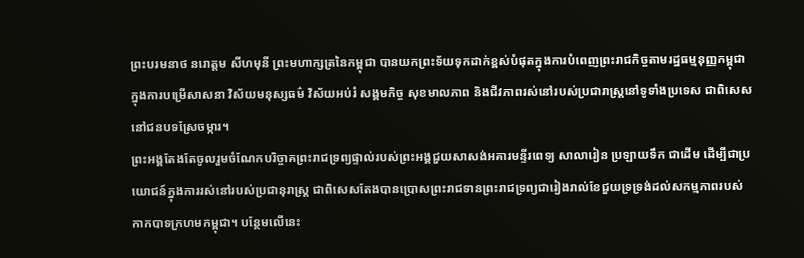ព្រះបរមនាថ នរោត្តម សីហមុនី ព្រះមហាក្សត្រនៃកម្ពុជា បានយកព្រះទ័យទុកដាក់ខ្ពស់បំផុតក្នុងការបំពេញព្រះរាជកិច្ចតាមរដ្ឋធម្មនុញ្ញកម្ពុជាក្នុងការបម្រើសាសនា វិស័យមនុស្សធម៌ វិស័យអប់រំ សង្គមកិច្ច សុខមាលភាព និងជីវភាពរស់នៅរបស់ប្រជារាស្ត្រនៅទូទាំងប្រទេស ជាពិសេសនៅជនបទស្រែចម្ការ។
ព្រះអង្គតែងតែចូលរួមចំណែកបរិច្ចាគព្រះរាជទ្រព្យផ្ទាល់របស់ព្រះអង្គជួយសាសង់អគារមន្ទីរពេទ្យ សាលារៀន ប្រឡាយទឹក ជាដើម ដើម្បីជាប្រយោជន៍ក្នុងការរស់នៅរបស់ប្រជានុរាស្រ្ត ជាពិសេសតែងបានប្រោសព្រះរាជទានព្រះរាជទ្រព្យជារៀងរាល់ខែជួយទ្រទ្រង់ដល់សកម្មភាពរបស់កាកបាទក្រហមកម្ពុជា។ បន្ថែមលើនេះ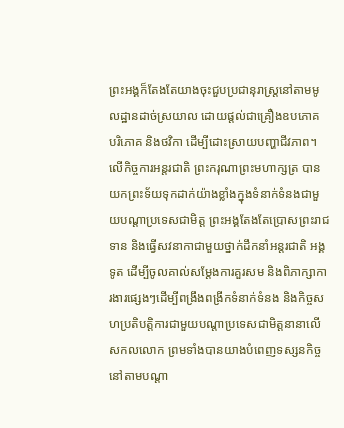ព្រះអង្គក៏តែងតែយាងចុះជួបប្រជានុរាស្រ្តនៅតាមមូលដ្ឋានដាច់ស្រយាល ដោយផ្ដល់ជាគ្រឿងឧបភោគ បរិភោគ និងថវិកា ដើម្បីដោះស្រាយបញ្ហាជីវភាព។
លើកិច្ចការអន្តរជាតិ ព្រះករុណាព្រះមហាក្សត្រ បានយកព្រះទ័យទុកដាក់យ៉ាងខ្លាំងក្នុងទំនាក់ទំនងជាមួយបណ្ដាប្រទេសជាមិត្ត ព្រះអង្គតែងតែប្រោសព្រះរាជទាន និងធ្វើសវនាកាជាមួយថ្នាក់ដឹកនាំអន្តរជាតិ អង្គទូត ដើម្បីចូលគាល់សម្ដែងការគួរសម និងពិភាក្សាការងារផ្សេងៗដើម្បីពង្រឹងពង្រីកទំនាក់ទំនង និងកិច្ចសហប្រតិបត្តិការជាមួយបណ្តាប្រទេសជាមិត្តនានាលើសកលលោក ព្រមទាំងបានយាងបំពេញទស្សនកិច្ចនៅតាមបណ្ដា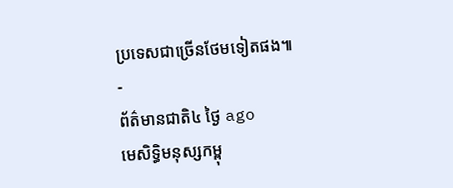ប្រទេសជាច្រើនថែមទៀតផង៕
-
ព័ត៌មានជាតិ៤ ថ្ងៃ ago
មេសិទ្ធិមនុស្សកម្ពុ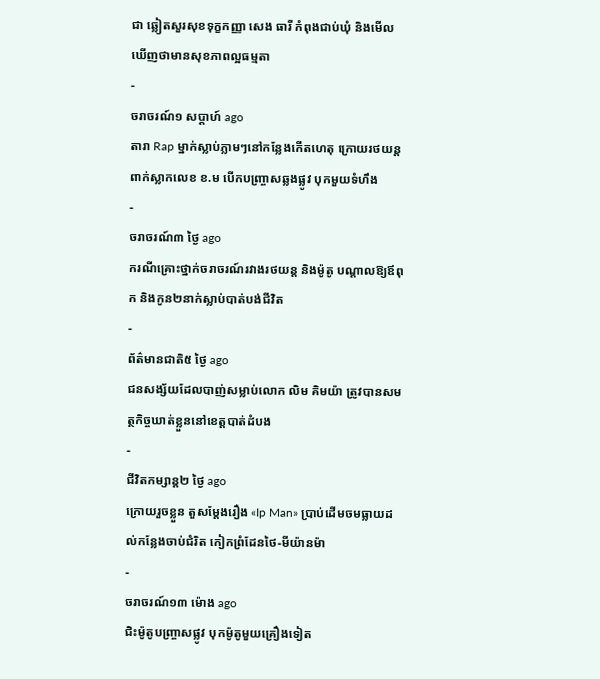ជា ឆ្លៀតសួរសុខទុក្ខកញ្ញា សេង ធារី កំពុងជាប់ឃុំ និងមើលឃើញថាមានសុខភាពល្អធម្មតា
-
ចរាចរណ៍១ សប្តាហ៍ ago
តារា Rap ម្នាក់ស្លាប់ភ្លាមៗនៅកន្លែងកើតហេតុ ក្រោយរថយន្ដពាក់ស្លាកលេខ ខ.ម បើកបញ្ច្រាសឆ្លងផ្លូវ បុកមួយទំហឹង
-
ចរាចរណ៍៣ ថ្ងៃ ago
ករណីគ្រោះថ្នាក់ចរាចរណ៍រវាងរថយន្ត និងម៉ូតូ បណ្ដាលឱ្យឪពុក និងកូន២នាក់ស្លាប់បាត់បង់ជីវិត
-
ព័ត៌មានជាតិ៥ ថ្ងៃ ago
ជនសង្ស័យដែលបាញ់សម្លាប់លោក លិម គិមយ៉ា ត្រូវបានសមត្ថកិច្ចឃាត់ខ្លួននៅខេត្តបាត់ដំបង
-
ជីវិតកម្សាន្ដ២ ថ្ងៃ ago
ក្រោយរួចខ្លួន តួសម្ដែងរឿង «Ip Man» ប្រាប់ដើមចមធ្លាយដល់កន្លែងចាប់ជំរិត កៀកព្រំដែនថៃ-មីយ៉ានម៉ា
-
ចរាចរណ៍១៣ ម៉ោង ago
ជិះម៉ូតូបញ្ច្រាសផ្លូវ បុកម៉ូតូមួយគ្រឿងទៀត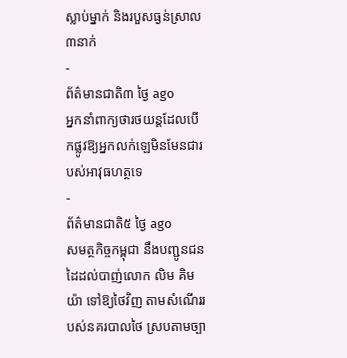ស្លាប់ម្នាក់ និងរបួសធ្ងន់ស្រាល៣នាក់
-
ព័ត៌មានជាតិ៣ ថ្ងៃ ago
អ្នកនាំពាក្យថារថយន្តដែលបើកផ្លូវឱ្យអ្នកលក់ឡេមិនមែនជារបស់អាវុធហត្ថទេ
-
ព័ត៌មានជាតិ៥ ថ្ងៃ ago
សមត្ថកិច្ចកម្ពុជា នឹងបញ្ជូនជនដៃដល់បាញ់លោក លិម គិមយ៉ា ទៅឱ្យថៃវិញ តាមសំណើររបស់នគរបាលថៃ ស្របតាមច្បា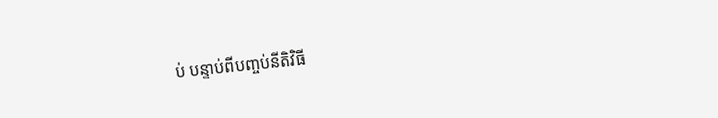ប់ បន្ទាប់ពីបញ្ចប់នីតិវិធី